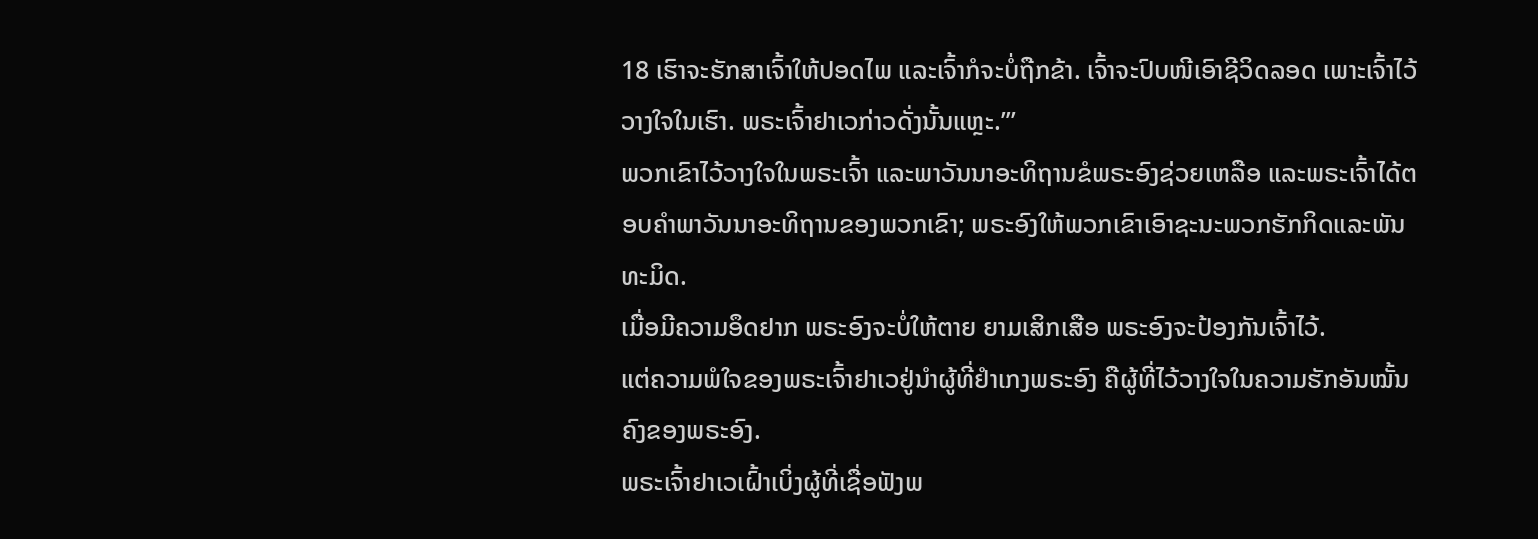18 ເຮົາຈະຮັກສາເຈົ້າໃຫ້ປອດໄພ ແລະເຈົ້າກໍຈະບໍ່ຖືກຂ້າ. ເຈົ້າຈະປົບໜີເອົາຊີວິດລອດ ເພາະເຈົ້າໄວ້ວາງໃຈໃນເຮົາ. ພຣະເຈົ້າຢາເວກ່າວດັ່ງນັ້ນແຫຼະ.”’
ພວກເຂົາໄວ້ວາງໃຈໃນພຣະເຈົ້າ ແລະພາວັນນາອະທິຖານຂໍພຣະອົງຊ່ວຍເຫລືອ ແລະພຣະເຈົ້າໄດ້ຕອບຄຳພາວັນນາອະທິຖານຂອງພວກເຂົາ; ພຣະອົງໃຫ້ພວກເຂົາເອົາຊະນະພວກຮັກກິດແລະພັນທະມິດ.
ເມື່ອມີຄວາມອຶດຢາກ ພຣະອົງຈະບໍ່ໃຫ້ຕາຍ ຍາມເສິກເສືອ ພຣະອົງຈະປ້ອງກັນເຈົ້າໄວ້.
ແຕ່ຄວາມພໍໃຈຂອງພຣະເຈົ້າຢາເວຢູ່ນຳຜູ້ທີ່ຢຳເກງພຣະອົງ ຄືຜູ້ທີ່ໄວ້ວາງໃຈໃນຄວາມຮັກອັນໝັ້ນຄົງຂອງພຣະອົງ.
ພຣະເຈົ້າຢາເວເຝົ້າເບິ່ງຜູ້ທີ່ເຊື່ອຟັງພ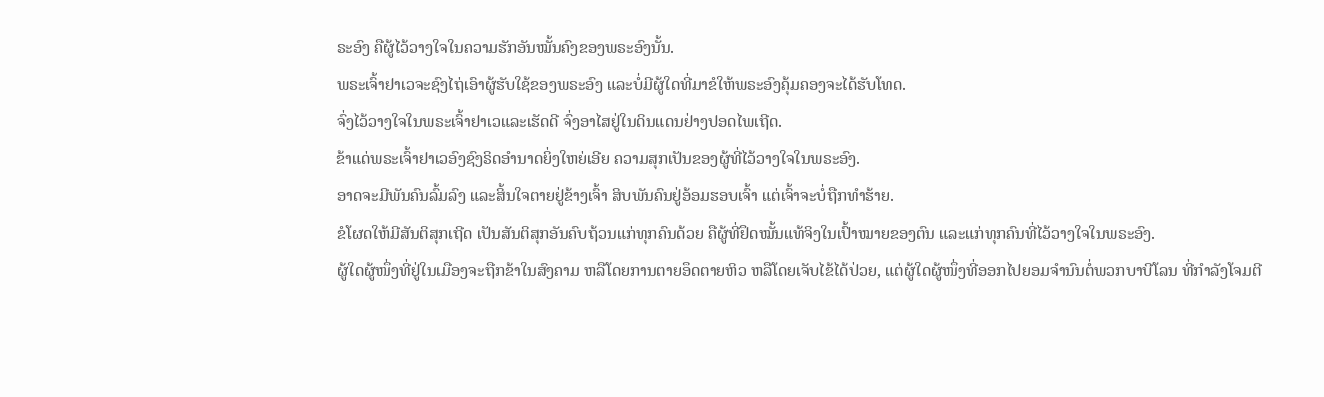ຣະອົງ ຄືຜູ້ໄວ້ວາງໃຈໃນຄວາມຮັກອັນໝັ້ນຄົງຂອງພຣະອົງນັ້ນ.
ພຣະເຈົ້າຢາເວຈະຊົງໄຖ່ເອົາຜູ້ຮັບໃຊ້ຂອງພຣະອົງ ແລະບໍ່ມີຜູ້ໃດທີ່ມາຂໍໃຫ້ພຣະອົງຄຸ້ມຄອງຈະໄດ້ຮັບໂທດ.
ຈົ່ງໄວ້ວາງໃຈໃນພຣະເຈົ້າຢາເວແລະເຮັດດີ ຈົ່ງອາໄສຢູ່ໃນດິນແດນຢ່າງປອດໄພເຖີດ.
ຂ້າແດ່ພຣະເຈົ້າຢາເວອົງຊົງຣິດອຳນາດຍິ່ງໃຫຍ່ເອີຍ ຄວາມສຸກເປັນຂອງຜູ້ທີ່ໄວ້ວາງໃຈໃນພຣະອົງ.
ອາດຈະມີພັນຄົນລົ້ມລົງ ແລະສິ້ນໃຈຕາຍຢູ່ຂ້າງເຈົ້າ ສິບພັນຄົນຢູ່ອ້ອມຮອບເຈົ້າ ແຕ່ເຈົ້າຈະບໍ່ຖືກທຳຮ້າຍ.
ຂໍໂຜດໃຫ້ມີສັນຕິສຸກເຖີດ ເປັນສັນຕິສຸກອັນຄົບຖ້ວນແກ່ທຸກຄົນດ້ວຍ ຄືຜູ້ທີ່ຢຶດໝັ້ນແທ້ຈິງໃນເປົ້າໝາຍຂອງຕົນ ແລະແກ່ທຸກຄົນທີ່ໄວ້ວາງໃຈໃນພຣະອົງ.
ຜູ້ໃດຜູ້ໜຶ່ງທີ່ຢູ່ໃນເມືອງຈະຖືກຂ້າໃນສົງຄາມ ຫລືໂດຍການຕາຍອຶດຕາຍຫິວ ຫລືໂດຍເຈັບໄຂ້ໄດ້ປ່ວຍ, ແຕ່ຜູ້ໃດຜູ້ໜຶ່ງທີ່ອອກໄປຍອມຈຳນົນຕໍ່ພວກບາບີໂລນ ທີ່ກຳລັງໂຈມຕີ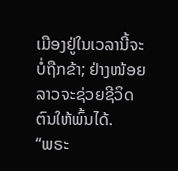ເມືອງຢູ່ໃນເວລານີ້ຈະບໍ່ຖືກຂ້າ; ຢ່າງໜ້ອຍລາວຈະຊ່ວຍຊີວິດຕົນໃຫ້ພົ້ນໄດ້.
“ພຣະ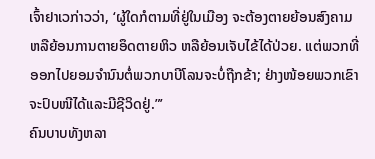ເຈົ້າຢາເວກ່າວວ່າ, ‘ຜູ້ໃດກໍຕາມທີ່ຢູ່ໃນເມືອງ ຈະຕ້ອງຕາຍຍ້ອນສົງຄາມ ຫລືຍ້ອນການຕາຍອຶດຕາຍຫິວ ຫລືຍ້ອນເຈັບໄຂ້ໄດ້ປ່ວຍ. ແຕ່ພວກທີ່ອອກໄປຍອມຈຳນົນຕໍ່ພວກບາບີໂລນຈະບໍ່ຖືກຂ້າ; ຢ່າງໜ້ອຍພວກເຂົາຈະປົບໜີໄດ້ແລະມີຊີວິດຢູ່.”’
ຄົນບາບທັງຫລາ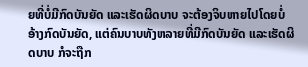ຍທີ່ບໍ່ມີກົດບັນຍັດ ແລະເຮັດຜິດບາບ ຈະຕ້ອງຈິບຫາຍໄປໂດຍບໍ່ອ້າງກົດບັນຍັດ, ແຕ່ຄົນບາບທັງຫລາຍທີ່ມີກົດບັນຍັດ ແລະເຮັດຜິດບາບ ກໍຈະຖືກ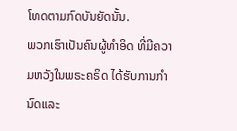ໂທດຕາມກົດບັນຍັດນັ້ນ.
ພວກເຮົາເປັນຄົນຜູ້ທຳອິດ ທີ່ມີຄວາມຫວັງໃນພຣະຄຣິດ ໄດ້ຮັບການກຳນົດແລະ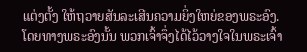ແຕ່ງຕັ້ງ ໃຫ້ຖວາຍສັນລະເສີນຄວາມຍິ່ງໃຫຍ່ຂອງພຣະອົງ.
ໂດຍທາງພຣະອົງນັ້ນ ພວກເຈົ້າຈຶ່ງໄດ້ໄວ້ວາງໃຈໃນພຣະເຈົ້າ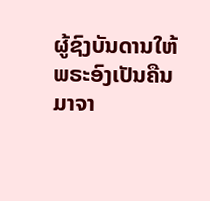ຜູ້ຊົງບັນດານໃຫ້ພຣະອົງເປັນຄືນມາຈາ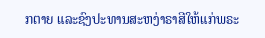ກຕາຍ ແລະຊົງປະທານສະຫງ່າຣາສີໃຫ້ແກ່ພຣະ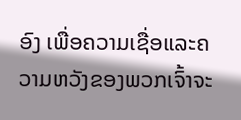ອົງ ເພື່ອຄວາມເຊື່ອແລະຄວາມຫວັງຂອງພວກເຈົ້າຈະ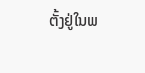ຕັ້ງຢູ່ໃນພ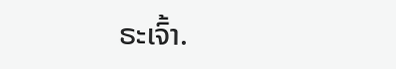ຣະເຈົ້າ.